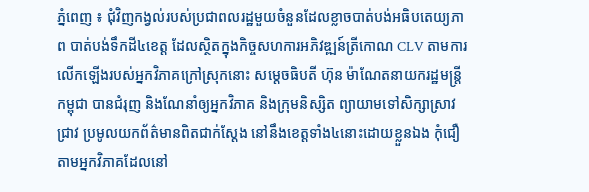ភ្នំពេញ ៖ ជុំវិញកង្វល់របស់ប្រជាពលរដ្ឋមួយចំនួនដែលខ្លាចបាត់បង់អធិបតេយ្យភាព បាត់បង់ទឹកដី៤ខេត្ត ដែលស្ថិតក្នុងកិច្ចសហការអភិវឌ្ឍន៍ត្រីកោណ CLV តាមការលើកឡើងរបស់អ្នកវិភាគក្រៅស្រុកនោះ សម្តេចធិបតី ហ៊ុន ម៉ាណែតនាយករដ្ឋមន្រ្តីកម្ពុជា បានជំរុញ និងណែនាំឲ្យអ្នកវិភាគ និងក្រុមនិស្សិត ព្យាយាមទៅសិក្សាស្រាវជ្រាវ ប្រមូលយកព័ត៌មានពិតជាក់ស្តែង នៅនឹងខេត្តទាំង៤នោះដោយខ្លួនឯង កុំជឿតាមអ្នកវិភាគដែលនៅ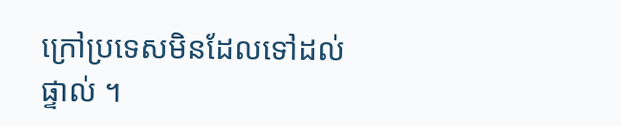ក្រៅប្រទេសមិនដែលទៅដល់ផ្ទាល់ ។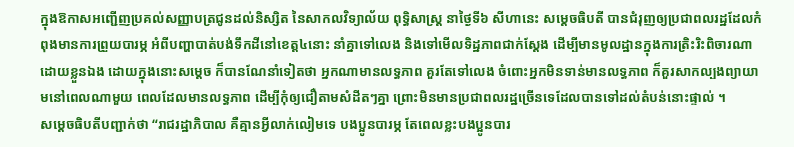ក្នុងឱកាសអញ្ជើញប្រគល់សញ្ញាបត្រជូនដល់និស្សិត នៃសាកលវិទ្យាល័យ ពុទ្ធិសាស្ត្រ នាថ្ងៃទី៦ សីហានេះ សម្តេចធិបតី បានជំរុញឲ្យប្រជាពលរដ្ឋដែលកំពុងមានការព្រួយបារម្ភ អំពីបញ្ហាបាត់បង់ទឹកដីនៅខេត្ត៤នោះ នាំគ្នាទៅលេង និងទៅមើលទិដ្ឋភាពជាក់ស្តែង ដើម្បីមានមូលដ្ឋានក្នុងការត្រិះរិះពិចារណាដោយខ្លួនឯង ដោយក្នុងនោះសម្តេច ក៏បានណែនាំទៀតថា អ្នកណាមានលទ្ធភាព គួរតែទៅលេង ចំពោះអ្នកមិនទាន់មានលទ្ធភាព ក៏គួរសាកល្បងព្យាយាមនៅពេលណាមួយ ពេលដែលមានលទ្ធភាព ដើម្បីកុំឲ្យជឿតាមសំដីតៗគ្នា ព្រោះមិនមានប្រជាពលរដ្ឋច្រើនទេដែលបានទៅដល់តំបន់នោះផ្ទាល់ ។
សម្តេចធិបតីបញ្ជាក់ថា “រាជរដ្ឋាភិបាល គឺគ្មានអ្វីលាក់លៀមទេ បងប្អូនបារម្ភ តែពេលខ្លះបងប្អូនបារ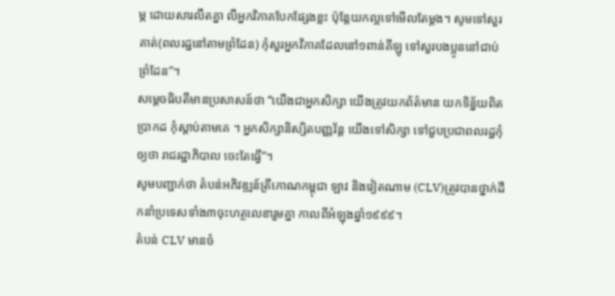ម្ភ ដោយសារលឺតគ្នា លឺអ្នកវិភាគបែកផ្សែងខ្លះ ប៉ុន្តែយកល្អទៅមើលតែម្តង។ សូមទៅសួរគាត់(ពលរដ្ឋនៅតាមព្រំដែន) កុំសួរអ្នកវិភាគដែលនៅ១ពាន់គីឡូ ទៅសួរបងប្អូននៅជាប់ព្រំដែន”។
សម្តេចធិបតីមានប្រសាសន៍ថា “យើងជាអ្នកសិក្សា យើងត្រូវយកព័ត៌មាន យកទិន្ន័យពិតប្រាកដ កុំស្តាប់តាមគេ ។ អ្នកសិក្សានិស្សិតបញ្ញវ័ន្ត យើងទៅសិក្សា ទៅជួបប្រជាពលរដ្ឋកុំឲ្យថា រាជរដ្ឋាភិបាល ចេះតែធ្វើ”។
សូមបញ្ជាក់ថា តំបន់អភិវឌ្ឍន៍ត្រីកោណកម្ពុជា ឡាវ និងវៀតណាម (CLV)ត្រូវបានថ្នាក់ដឹកនាំប្រទេសទាំង៣ចុះហត្ថលេខារួមគ្នា កាលពីអំឡុងឆ្នាំ១៩៩៩។
តំបន់ CLV មានចំ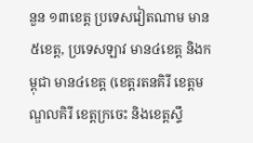នួន ១៣ខេត្ត ប្រទេសវៀតណាម មាន៥ខេត្ត, ប្រទេសឡាវ មាន៤ខេត្ត និងកម្ពុជា មាន៤ខេត្ត (ខេត្តរតនគិរី ខេត្តមណ្ឌលគិរី ខេត្តក្រចេះ និងខេត្តស្ទឹ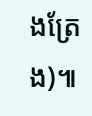ងត្រែង)៕